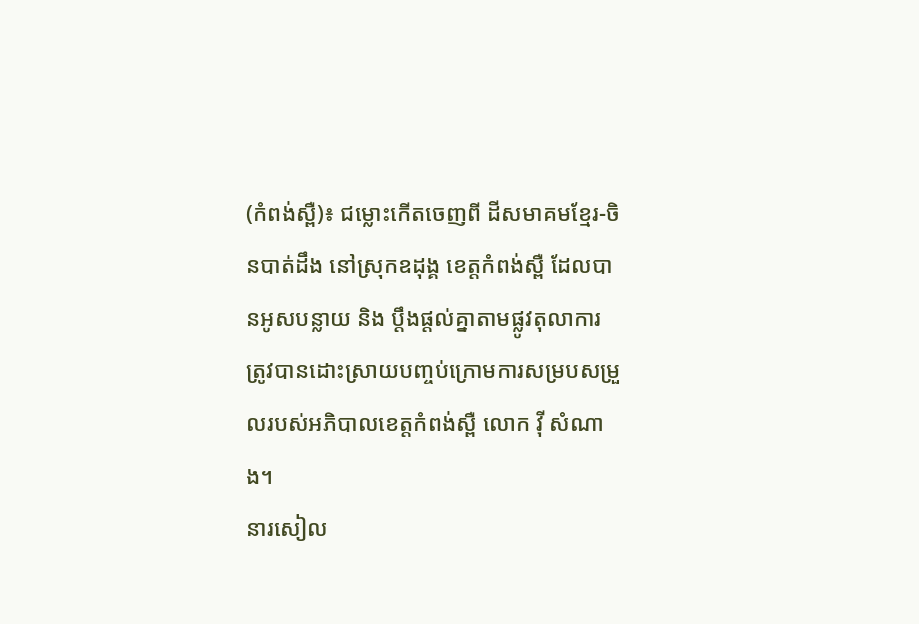(កំពង់ស្ពឺ)៖ ជម្លោះកើតចេញពី ដីសមាគមខ្មែរ-ចិនបាត់ដឹង នៅស្រុកឧដុង្គ ខេត្តកំពង់ស្ពឺ ដែលបានអូសបន្លាយ និង ប្តឹងផ្តល់គ្នាតាមផ្លូវតុលាការ ត្រូវបានដោះស្រាយបញ្ចប់ក្រោមការសម្របសម្រួលរបស់អភិបាលខេត្តកំពង់ស្ពឺ លោក វ៉ី សំណាង។
នារសៀល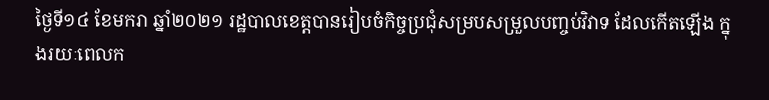ថ្ងៃទី១៤ ខែមករា ឆ្នាំ២០២១ រដ្ឋបាលខេត្តបានរៀបចំកិច្ចប្រជុំសម្របសម្រួលបញ្ចប់វិវាទ ដែលកើតឡើង ក្នុងរយៈពេលក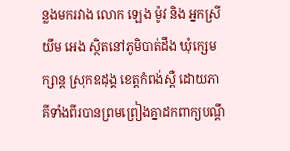ន្លងមករវាង លោក ឡេង ម៉ូវ និង អ្នកស្រី យឹម អេង ស្ថិតនៅភូមិបាត់ដឹង ឃុំក្សេមក្សាន្ត ស្រុកឧដុង្គ ខេត្តកំពង់ស្ពឺ ដោយភាគីទាំងពីរបានព្រមព្រៀងគ្នាដកពាក្យបណ្ដឹ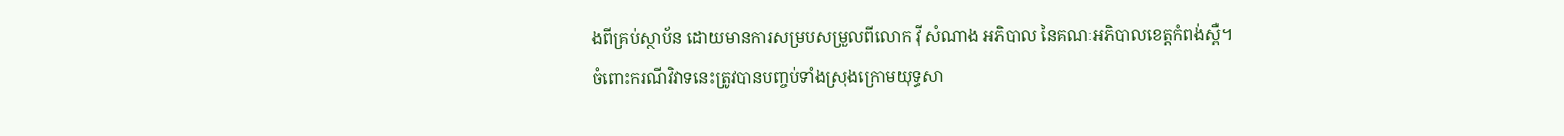ងពីគ្រប់ស្ថាប័ន ដោយមានការសម្របសម្រួលពីលោក វ៉ី សំណាង អភិបាល នៃគណៈអភិបាលខេត្តកំពង់ស្ពឺ។
ចំពោះករណីវិវាទនេះត្រូវបានបញ្ចប់ទាំងស្រុងក្រោមយុទ្ធសា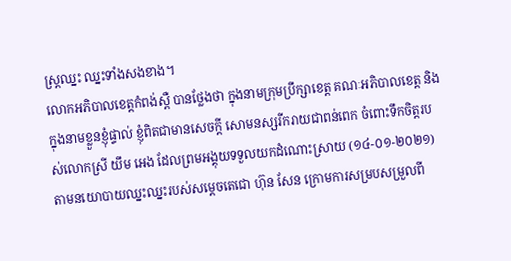ស្ត្រឈ្នះ ឈ្នះទាំងសងខាង។
លោកអភិបាលខេត្តកំពង់ស្ពឺ បានថ្លែងថា ក្នុងនាមក្រុមប្រឹក្សាខេត្ត គណៈអភិបាលខេត្ត និងក្នុងនាមខ្លួនខ្ញុំផ្ទាល់ ខ្ញុំពិតជាមានសេចក្តី សោមនស្សរីករាយជាពន់ពេក ចំពោះទឹកចិត្តរបស់លោកស្រី យឹម អេង ដែលព្រមអង្គុយទទួលយកដំណោះស្រាយ (១៤-០១-២០២១) តាមនយោបាយឈ្នះឈ្នះរបស់សម្ដេចតេជោ ហ៊ុន សែន ក្រោមការសម្របសម្រួលពី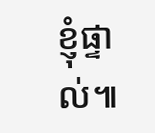ខ្ញុំផ្ទាល់៕